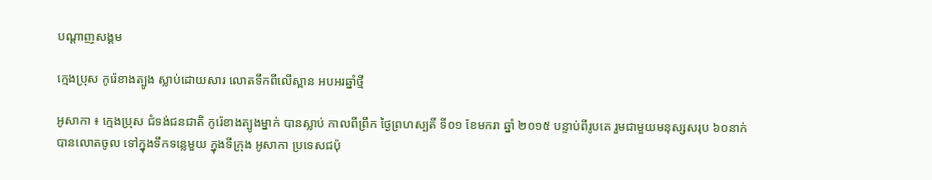បណ្តាញសង្គម

ក្មេងប្រុស កូរ៉េខាងត្បូង ស្លាប់ដោយសារ លោតទឹកពីលើស្ពាន អបអរឆ្នាំថ្មី

អូសាកា ៖ ក្មេងប្រុស ជំទង់ជនជាតិ កូរ៉េខាងត្បូងម្នាក់ បានស្លាប់ កាលពីព្រឹក ថ្ងៃព្រហស្បតិ៍ ទី០១ ខែមករា ឆ្នាំ ២០១៥ បន្ទាប់ពីរូបគេ រួមជាមួយមនុស្សសរុប ៦០នាក់ បានលោតចូល ទៅក្នុងទឹកទន្លេមួយ ក្នុងទីក្រុង អូសាកា ប្រទេសជប៉ុ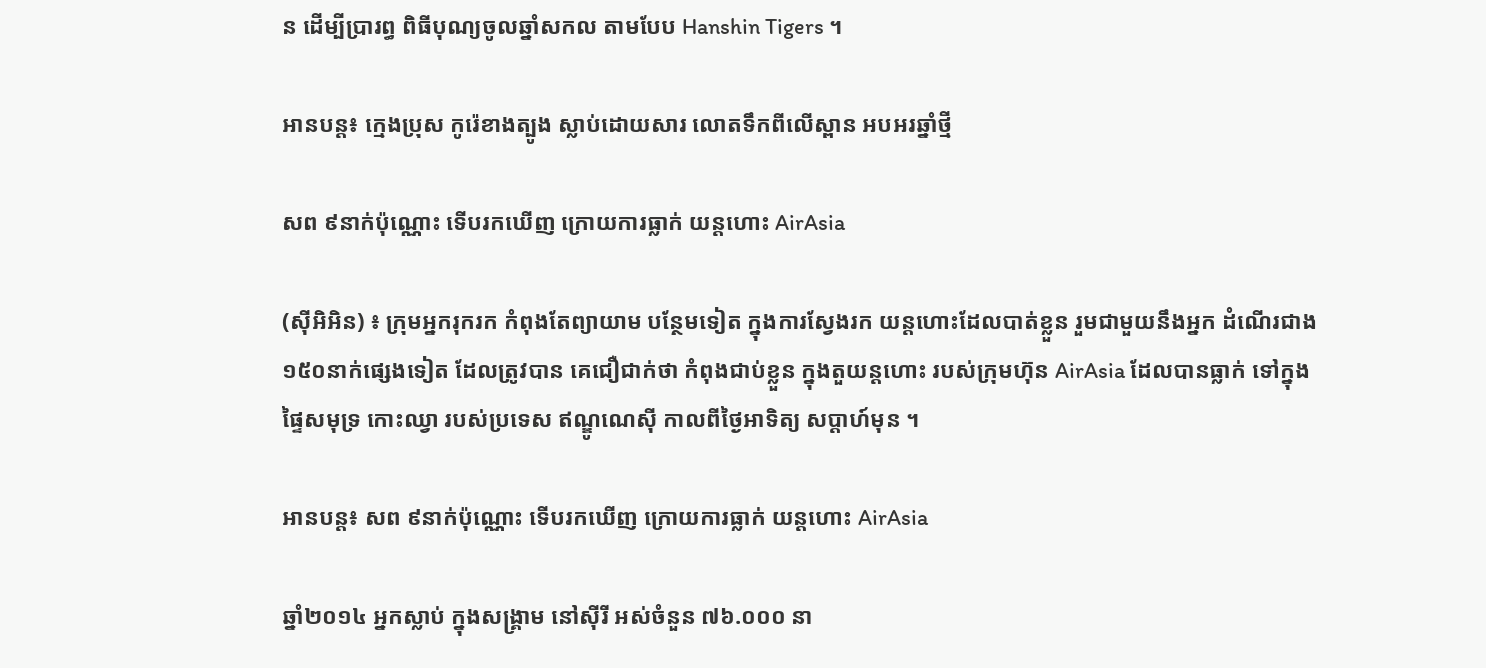ន ដើម្បីប្រារព្ធ ពិធីបុណ្យចូលឆ្នាំសកល តាមបែប Hanshin Tigers ។

អានបន្ត៖ ក្មេងប្រុស កូរ៉េខាងត្បូង ស្លាប់ដោយសារ លោតទឹកពីលើស្ពាន អបអរឆ្នាំថ្មី

សព ៩នាក់ប៉ុណ្ណោះ ទើបរកឃើញ ក្រោយការធ្លាក់ យន្តហោះ AirAsia

(ស៊ីអិអិន) ៖ ក្រុមអ្នករុករក កំពុងតែព្យាយាម បន្ថែមទៀត ក្នុងការស្វែងរក យន្តហោះដែលបាត់ខ្លួន រួមជាមួយនឹងអ្នក ដំណើរជាង ១៥០នាក់ផ្សេងទៀត ដែលត្រូវបាន គេជឿជាក់ថា កំពុងជាប់ខ្លួន ក្នុងតួយន្តហោះ របស់ក្រុមហ៊ុន AirAsia ដែលបានធ្លាក់ ទៅក្នុងផ្ទៃសមុទ្រ កោះឈ្វា របស់ប្រទេស ឥណ្ឌូណេស៊ី កាលពីថ្ងៃអាទិត្យ សប្តាហ៍មុន ។

អានបន្ត៖ សព ៩នាក់ប៉ុណ្ណោះ ទើបរកឃើញ ក្រោយការធ្លាក់ យន្តហោះ AirAsia

ឆ្នាំ២០១៤ អ្នកស្លាប់ ក្នុងសង្រ្គាម នៅស៊ីរី អស់ចំនួន ៧៦.០០០ នា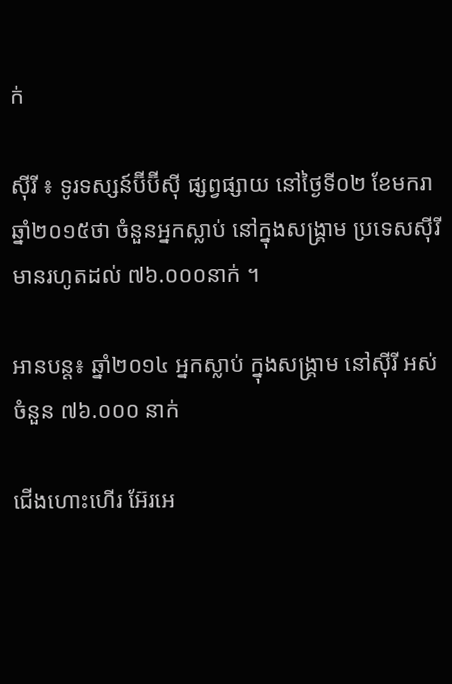ក់

ស៊ីរី ៖ ទូរទស្សន៍ប៊ីប៊ីស៊ី ផ្សព្វផ្សាយ នៅថ្ងៃទី០២ ខែមករា ឆ្នាំ២០១៥ថា ចំនួនអ្នកស្លាប់ នៅក្នុងសង្រ្គាម ប្រទេសស៊ីរី មានរហូតដល់ ៧៦.០០០នាក់ ។

អានបន្ត៖ ឆ្នាំ២០១៤ អ្នកស្លាប់ ក្នុងសង្រ្គាម នៅស៊ីរី អស់ចំនួន ៧៦.០០០ នាក់

ជើងហោះហើរ អ៊ែរអេ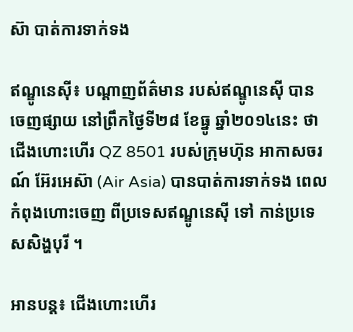ស៊ា បាត់ការទាក់ទង

ឥណ្ឌូនេស៊ី៖ បណ្តាញព័ត៌មាន របស់ឥណ្ឌូនេស៊ី បានចេញផ្សាយ នៅព្រឹកថ្ងៃទី២៨ ខែធ្នូ ឆ្នាំ២០១៤នេះ ថាជើងហោះហើរ QZ 8501 របស់ក្រុមហ៊ុន អាកាសចរណ៍ អ៊ែរអេស៊ា (Air Asia) បានបាត់ការទាក់ទង ពេលកំពុងហោះចេញ ពីប្រទេសឥណ្ឌូនេស៊ី ទៅ កាន់ប្រទេសសិង្ហបុរី ។

អានបន្ត៖ ជើងហោះហើរ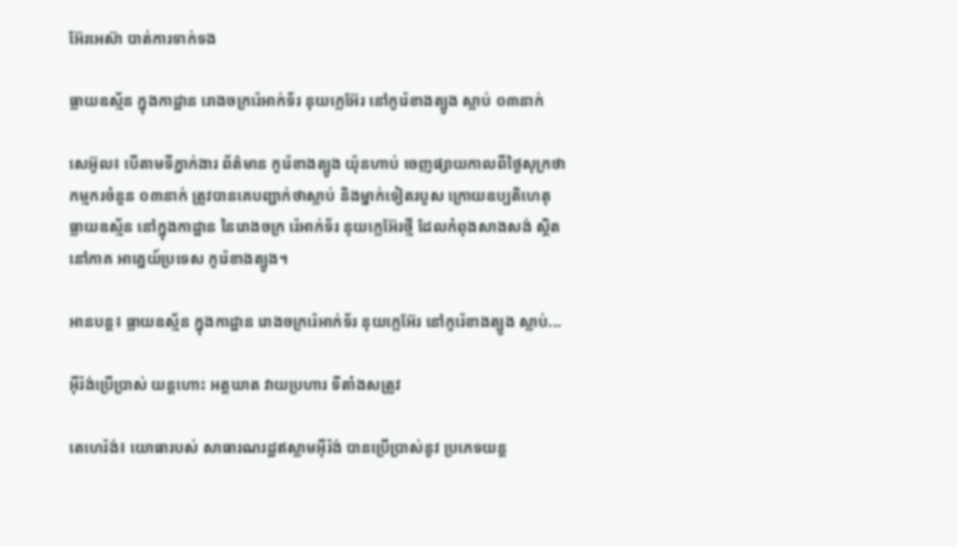អ៊ែរអេស៊ា បាត់ការទាក់ទង

ធ្លាយឧស្ម័ន ក្នុងកាដ្ឋាន រោងចក្ររ៉េអាក់ទ័រ នុយក្លេអ៊ែរ នៅកូរ៉េខាងត្បូង ស្លាប់ ០៣នាក់

សេអ៊ូល៖ បើតាមទីភ្នាក់ងារ ព័ត៌មាន កូរ៉េខាងត្បូង យ៉ុនហាប់ ចេញផ្សាយកាលពីថ្ងៃសុក្រថា កម្មករចំនួន ០៣នាក់ ត្រូវបានគេបញ្ជាក់ថាស្លាប់ និងម្នាក់ទៀតរបួស ក្រោយឧប្បតិហេតុ ធ្លាយឧស្ម័ន នៅក្នុងកាដ្ឋាន នៃរោងចក្រ រ៉េអាក់ទ័រ នុយក្លេអ៊ែរថ្មី ដែលកំពុងសាងសង់ ស្ថិតនៅភាគ អាគ្នេយ៍ប្រទេស កូរ៉េខាងត្បូង។

អានបន្ត៖ ធ្លាយឧស្ម័ន ក្នុងកាដ្ឋាន រោងចក្ររ៉េអាក់ទ័រ នុយក្លេអ៊ែរ នៅកូរ៉េខាងត្បូង ស្លាប់...

អ៊ីរ៉ង់ប្រើប្រាស់ យន្តហោះ អត្តឃាត វាយប្រហារ ទីតាំងសត្រូវ

តេហេរ៉ង់៖ យោធារបស់ សាធារណរដ្ឋឥស្លាមអ៊ីរ៉ង់ បានប្រើប្រាស់នូវ ប្រភេទយន្ត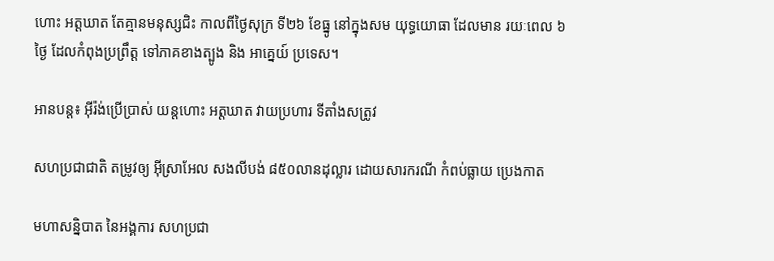ហោះ អត្តឃាត តែគ្មានមនុស្សជិះ កាលពីថ្ងៃសុក្រ ទី២៦ ខែធ្នូ នៅក្នុងសម យុទ្ធយោធា ដែលមាន រយៈពេល ៦ថ្ងៃ ដែលកំពុងប្រព្រឹត្ត ទៅភាគខាងត្បូង និង អាគ្នេយ៍ ប្រទេស។

អានបន្ត៖ អ៊ីរ៉ង់ប្រើប្រាស់ យន្តហោះ អត្តឃាត វាយប្រហារ ទីតាំងសត្រូវ

សហប្រជាជាតិ តម្រូវឲ្យ អ៊ីស្រាអែល សងលីបង់ ៨៥០លានដុល្លារ ដោយសារករណី កំពប់ធ្លាយ ប្រេងកាត

មហាសន្និបាត នៃអង្គការ សហប្រជា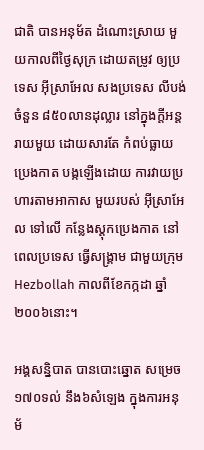ជាតិ បានអនុម័ត ដំណោះស្រាយ មួយកាលពីថ្ងៃសុក្រ ដោយតម្រូវ ឲ្យប្រទេស អ៊ីស្រាអែល សងប្រទេស លីបង់ ចំនួន ៨៥០លានដុល្លារ នៅក្នុងក្ដីអន្ដរាយមួយ ដោយសារតែ កំពប់ធ្លាយប្រេងកាត បង្កឡើងដោយ ការវាយប្រហារតាមអាកាស មួយរបស់ អ៊ីស្រាអែល ទៅលើ កន្លែងស្ដុកប្រេងកាត នៅពេលប្រទេស ធ្វើសង្គ្រាម ជាមួយក្រុម Hezbollah កាលពីខែកក្កដា ឆ្នាំ២០០៦នោះ។

អង្គសន្និបាត បានបោះឆ្នោត សម្រេច ១៧០ទល់ នឹង៦សំឡេង ក្នុងការអនុម័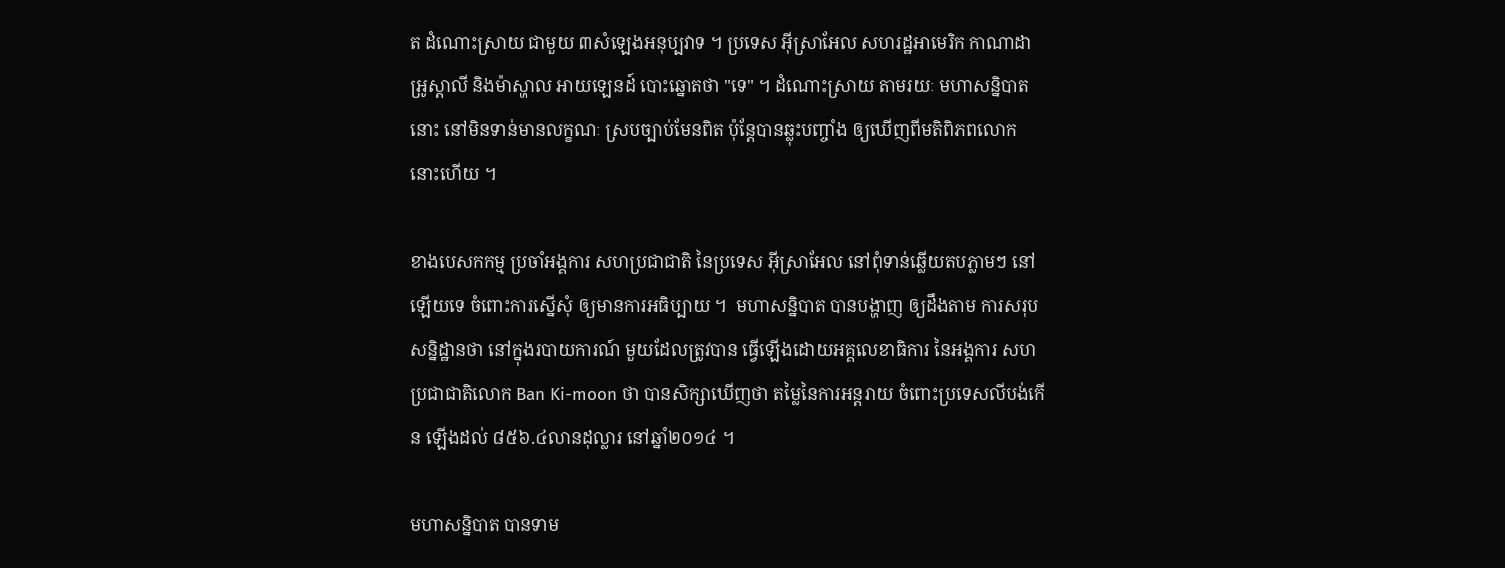ត ដំណោះស្រាយ ជាមួយ ៣សំឡេងអនុប្បវាទ ។ ប្រទេស អ៊ីស្រាអែល សហរដ្ឋអាមេរិក កាណាដា អូ្រស្ដាលី និងម៉ាស្ហាល អាយឡេនដ៍ បោះឆ្នោតថា "ទេ" ។ ដំណោះស្រាយ តាមរយៈ មហាសន្និបាតនោះ នៅមិនទាន់មានលក្ខណៈ ស្របច្បាប់មែនពិត ប៉ុន្ដែបានឆ្លុះបញ្ចាំង ឲ្យឃើញពីមតិពិភពលោកនោះហើយ ។

ខាងបេសកកម្ម ប្រចាំអង្គការ សហប្រជាជាតិ នៃប្រទេស អ៊ីស្រាអែល នៅពុំទាន់ឆ្លើយតបភ្លាមៗ នៅឡើយទេ ចំពោះការស្នើសុំ ឲ្យមានការអធិប្បាយ ។  មហាសន្និបាត បានបង្ហាញ ឲ្យដឹងតាម ការសរុបសន្និដ្ឋានថា នៅក្នុងរបាយការណ៍ មួយដែលត្រូវបាន ធ្វើឡើងដោយអគ្គលេខាធិការ នៃអង្គការ សហប្រជាជាតិលោក Ban Ki-moon ថា បានសិក្សាឃើញថា តម្លៃនៃការអន្ដរាយ ចំពោះប្រទេសលីបង់កើន ឡើងដល់ ៨៥៦.៤លានដុល្លារ នៅឆ្នាំ២០១៤ ។

មហាសន្និបាត បានទាម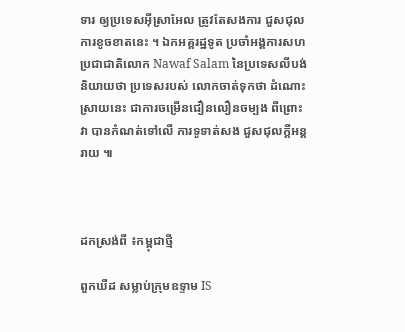ទារ ឲ្យប្រទេសអ៊ីស្រាអែល ត្រូវតែសងការ ជួសជុល ការខូចខាតនេះ ។ ឯកអគ្គរដ្ឋទូត ប្រចាំអង្គការសហប្រជាជាតិលោក Nawaf Salam នៃប្រទេសលីបង់ និយាយថា ប្រទេសរបស់ លោកចាត់ទុកថា ដំណោះស្រាយនេះ ជាការចម្រើនជឿនលឿនចម្បង ពីព្រោះវា បានកំណត់ទៅលើ ការទូទាត់សង ជួសជុលក្ដីអន្ដរាយ ៕



ដកស្រង់ពី ៖កម្ពុជាថ្មី

ពួកឃឺដ សម្លាប់ក្រុមឧទ្ទាម IS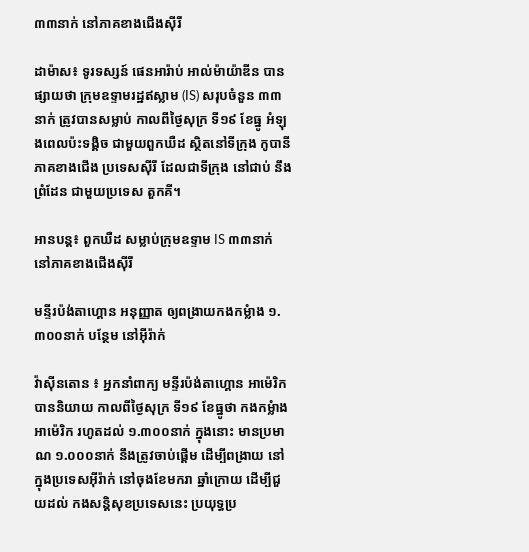៣៣នាក់ នៅភាគខាងជើងស៊ីរី

ដាម៉ាស៖ ទូរទស្សន៍ ផេនអារ៉ាប់ អាល់ម៉ាយ៉ាឌីន បានផ្សាយថា ក្រុមឧទ្ទាមរដ្ឋឥស្លាម (IS) សរុបចំនួន ៣៣នាក់ ត្រូវបានសម្លាប់ កាលពីថ្ងៃសុក្រ ទី១៩ ខែធ្នូ អំឡុងពេលប៉ះទង្គិច ជាមួយពួកឃឺដ ស្ថិតនៅទីក្រុង កូបានី ភាគខាងជើង ប្រទេសស៊ីរី ដែលជាទីក្រុង នៅជាប់ នឹងព្រំដែន ជាមួយប្រទេស តួកគី។

អានបន្ត៖ ពួកឃឺដ សម្លាប់ក្រុមឧទ្ទាម IS ៣៣នាក់ នៅភាគខាងជើងស៊ីរី

មន្ទីរប៉ង់តាហ្គោន អនុញ្ញាត ឲ្យពង្រាយកងកម្លំាង ១.៣០០នាក់ បន្ថែម នៅអ៊ីរ៉ាក់

វ៉ាស៊ីនតោន ៖ អ្នកនាំពាក្យ មន្ទីរប៉ង់តាហ្គោន អាម៉េរិក បាននិយាយ កាលពីថ្ងៃសុក្រ ទី១៩ ខែធ្នូថា កងកម្លំាងអាម៉េរិក រហូតដល់ ១.៣០០នាក់ ក្នុងនោះ មានប្រមាណ ១.០០០នាក់ នឹងត្រូវចាប់ផ្តើម ដើម្បីពង្រាយ នៅក្នុងប្រទេសអ៊ីរ៉ាក់ នៅចុងខែមករា ឆ្នាំក្រោយ ដើម្បីជួយដល់ កងសន្តិសុខប្រទេសនេះ ប្រយុទ្ធប្រ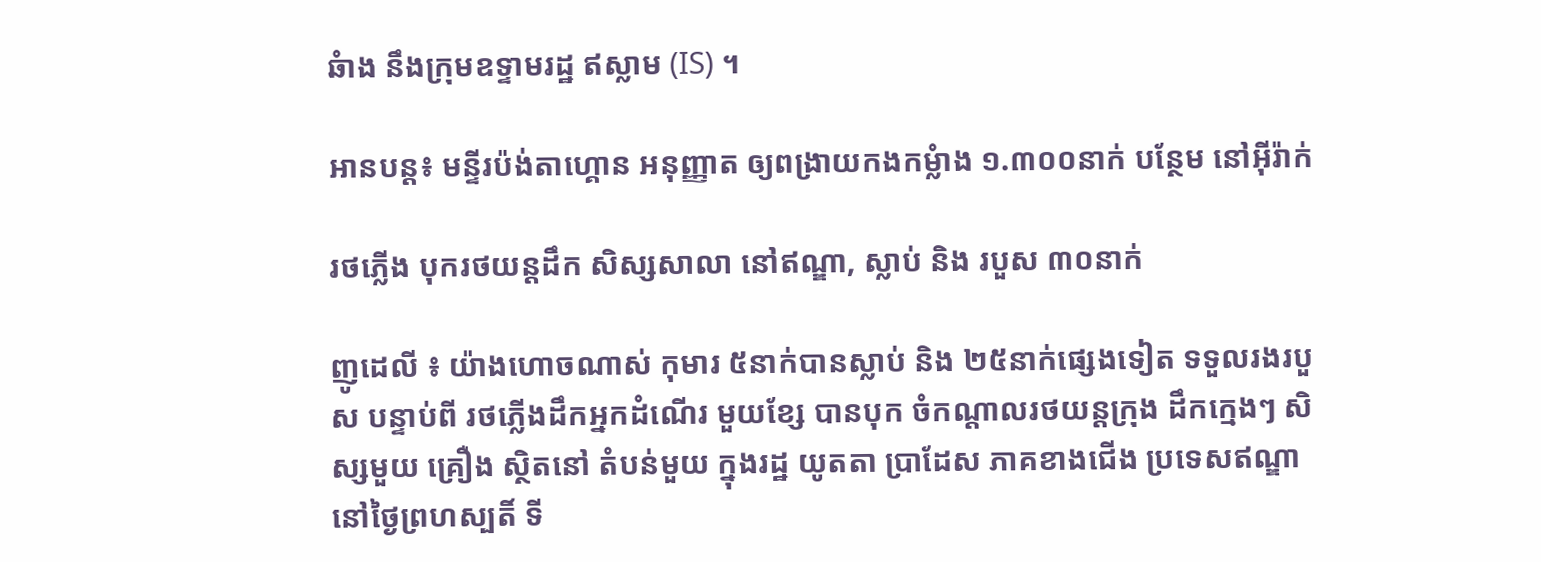ឆំាង នឹងក្រុមឧទ្ទាមរដ្ឋ ឥស្លាម (IS) ។

អានបន្ត៖ មន្ទីរប៉ង់តាហ្គោន អនុញ្ញាត ឲ្យពង្រាយកងកម្លំាង ១.៣០០នាក់ បន្ថែម នៅអ៊ីរ៉ាក់

រថភ្លើង បុករថយន្តដឹក សិស្សសាលា នៅឥណ្ឌា, ស្លាប់ និង របួស ៣០នាក់

ញូដេលី ៖ យ៉ាងហោចណាស់ កុមារ ៥នាក់បានស្លាប់ និង ២៥នាក់ផ្សេងទៀត ទទួលរងរបួស បន្ទាប់ពី រថភ្លើងដឹកអ្នកដំណើរ មួយខ្សែ បានបុក ចំកណ្តាលរថយន្តក្រុង ដឹកក្មេងៗ សិស្សមួយ គ្រឿង ស្ថិតនៅ តំបន់មួយ ក្នុងរដ្ឋ យូតតា ប្រាដែស ភាគខាងជើង ប្រទេសឥណ្ឌា នៅថ្ងៃព្រហស្បតិ៍ ទី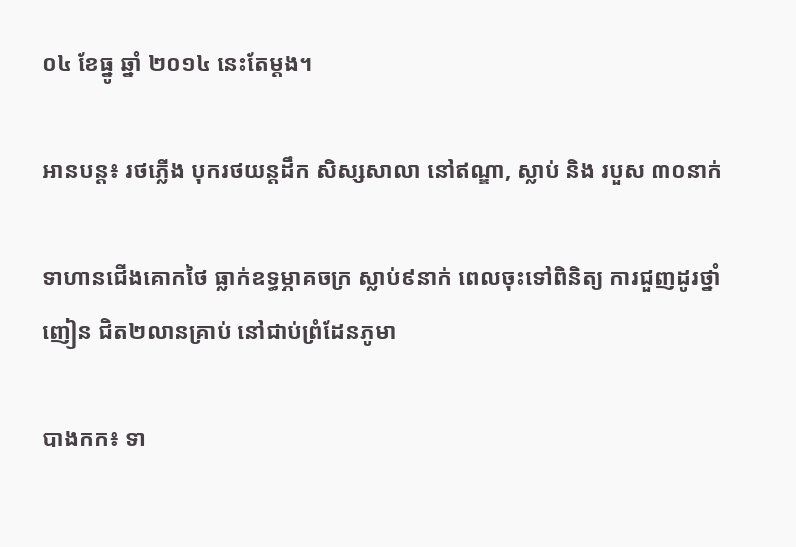០៤ ខែធ្នូ ឆ្នាំ ២០១៤ នេះតែម្តង។

អានបន្ត៖ រថភ្លើង បុករថយន្តដឹក សិស្សសាលា នៅឥណ្ឌា, ស្លាប់ និង របួស ៣០នាក់

ទាហានជើងគោកថៃ ធ្លាក់ឧទ្ធម្ភាគចក្រ ស្លាប់៩នាក់ ពេលចុះទៅពិនិត្យ ការជួញដូរថ្នាំញៀន ជិត២លានគ្រាប់ នៅជាប់ព្រំដែនភូមា

បាងកក៖ ទា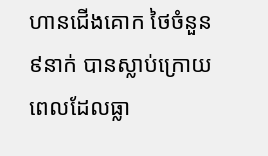ហានជើងគោក ថៃចំនួន៩នាក់ បានស្លាប់ក្រោយ ពេលដែលធ្លា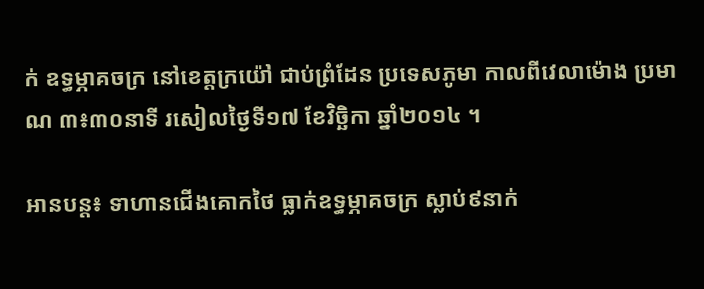ក់ ឧទ្ធម្ភាគចក្រ នៅខេត្តក្រយ៉ៅ ជាប់ព្រំដែន ប្រទេសភូមា កាលពីវេលាម៉ោង ប្រមាណ ៣៖៣០នាទី រសៀលថ្ងៃទី១៧ ខែវិច្ឆិកា ឆ្នាំ២០១៤ ។

អានបន្ត៖ ទាហានជើងគោកថៃ ធ្លាក់ឧទ្ធម្ភាគចក្រ ស្លាប់៩នាក់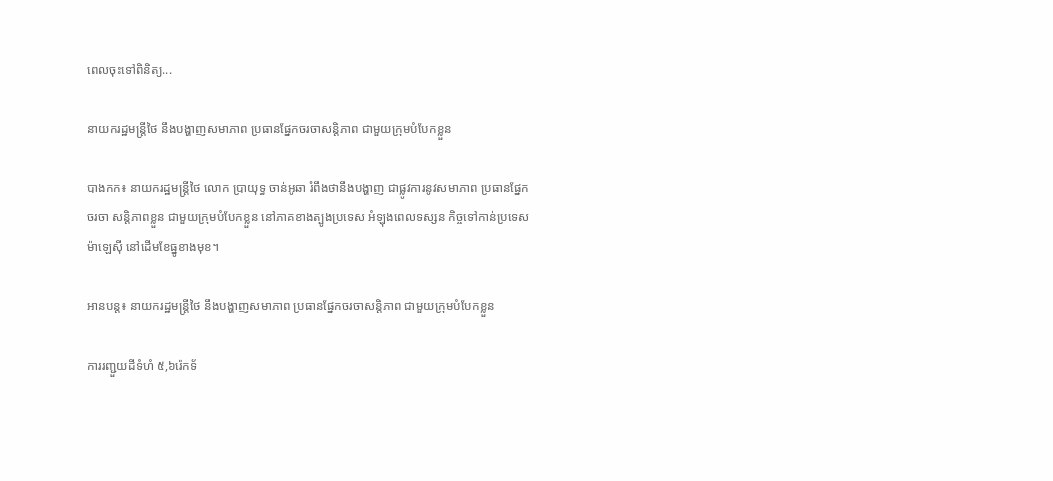ពេលចុះទៅពិនិត្យ...

នាយករដ្ឋមន្រ្តីថៃ នឹងបង្ហាញសមាភាព ប្រធានផ្នែកចរចាសន្តិភាព ជាមួយក្រុមបំបែកខ្លួន

បាងកក៖ នាយករដ្ឋមន្រ្តីថៃ លោក ប្រាយុទ្ធ ចាន់អូឆា រំពឹងថានឹងបង្ហាញ ជាផ្លូវការនូវសមាភាព ប្រធានផ្នែកចរចា សន្តិភាពខ្លួន ជាមួយក្រុមបំបែកខ្លួន នៅភាគខាងត្បូងប្រទេស អំឡុងពេលទស្សន កិច្ចទៅកាន់ប្រទេស ម៉ាឡេស៊ី នៅដើមខែធ្នូខាងមុខ។

អានបន្ត៖ នាយករដ្ឋមន្រ្តីថៃ នឹងបង្ហាញសមាភាព ប្រធានផ្នែកចរចាសន្តិភាព ជាមួយក្រុមបំបែកខ្លួន

ការរញ្ជួយដីទំហំ ៥,៦រ៉េកទ័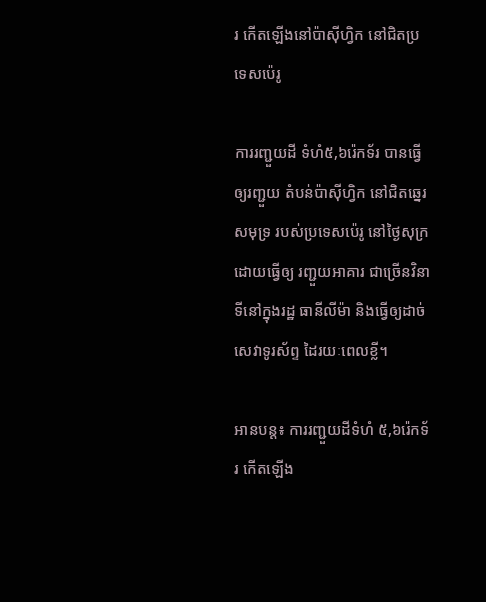រ កើតឡើងនៅប៉ាស៊ីហ្វិក នៅជិតប្រទេសប៉េរូ

ការរញ្ជួយដី ទំហំ៥,៦រ៉េកទ័រ បានធ្វើឲ្យរញ្ជួយ តំបន់ប៉ាស៊ីហ្វិក នៅជិតឆ្នេរសមុទ្រ របស់ប្រទេសប៉េរូ នៅថ្ងៃសុក្រ ដោយធ្វើឲ្យ រញ្ជួយអាគារ ជាច្រើនវិនាទីនៅក្នុងរដ្ឋ ធានីលីម៉ា និងធ្វើឲ្យដាច់ សេវាទូរស័ព្ទ ដៃរយៈពេលខ្លី។

អានបន្ត៖ ការរញ្ជួយដីទំហំ ៥,៦រ៉េកទ័រ កើតឡើង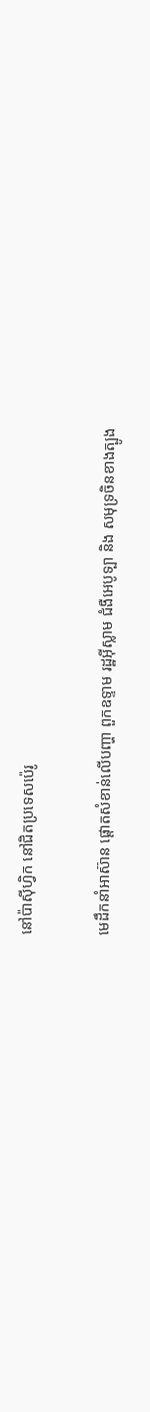នៅប៉ាស៊ីហ្វិក នៅជិតប្រទេសប៉េរូ

មេដឹកនាំអាស៊ាន ផ្ដោតសំខាន់លើបញ្ហា ពួកឧទ្ទាម រដ្ឋអ៊ីស្លាម ជំងឺអេបូទ្បា និង សមុទ្រចិនខាងត្បូង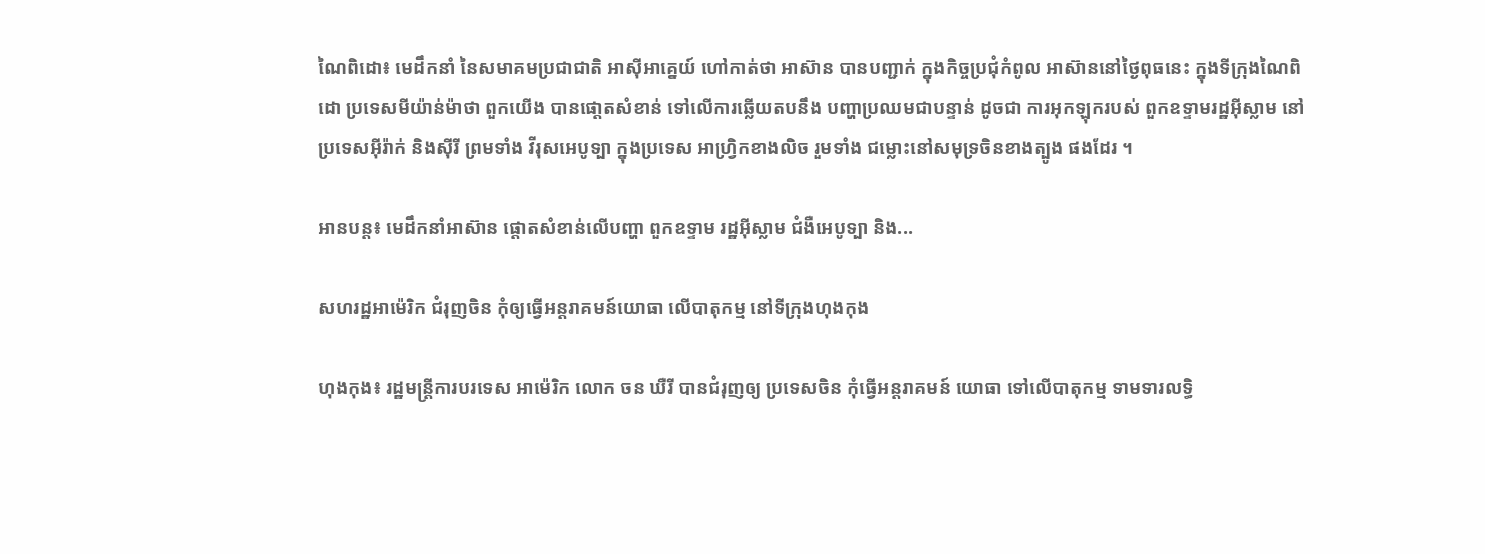ណៃពិដោ៖ មេដឹកនាំ នៃសមាគមប្រជាជាតិ អាស៊ីអាគ្នេយ៍ ហៅកាត់ថា អាស៊ាន បានបញ្ជាក់ ក្នុងកិច្ចប្រជុំកំពូល អាស៊ាននៅថ្ងៃពុធនេះ ក្នុងទីក្រុងណៃពិដោ ប្រទេសមីយ៉ាន់ម៉ាថា ពួកយើង បានផោ្ដតសំខាន់ ទៅលើការឆ្លើយតបនឹង បញ្ហាប្រឈមជាបន្ទាន់ ដូចជា ការអុកឡុករបស់ ពួកឧទ្ទាមរដ្ឋអ៊ីស្លាម នៅប្រទេសអ៊ីរ៉ាក់ និងស៊ីរី ព្រមទាំង វីរុសអេបូទ្បា ក្នុងប្រទេស អាហ្រ្វិកខាងលិច រួមទាំង ជម្លោះនៅសមុទ្រចិនខាងត្បូង ផងដែរ ។

អានបន្ត៖ មេដឹកនាំអាស៊ាន ផ្ដោតសំខាន់លើបញ្ហា ពួកឧទ្ទាម រដ្ឋអ៊ីស្លាម ជំងឺអេបូទ្បា និង...

សហរដ្ឋអាម៉េរិក ជំរុញចិន កុំឲ្យធ្វើអន្ដរាគមន៍យោធា លើបាតុកម្ម នៅទីក្រុងហុងកុង

ហុងកុង៖ រដ្ឋមន្រ្តីការបរទេស អាម៉េរិក លោក ចន ឃឺរី បានជំរុញឲ្យ ប្រទេសចិន កុំធ្វើអន្ដរាគមន៍ យោធា ទៅលើបាតុកម្ម ទាមទារលទ្ធិ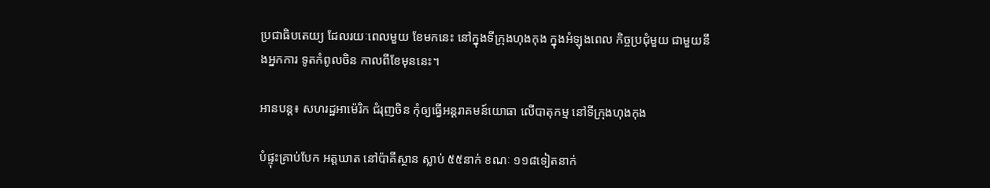ប្រជាធិបតេយ្យ ដែលរយៈពេលមួយ ខែមកនេះ នៅក្នុងទីក្រុងហុងកុង ក្នុងអំឡុងពេល កិច្ចប្រជុំមួយ ជាមួយនឹងអ្នកការ ទូតកំពូលចិន កាលពីខែមុននេះ។

អានបន្ត៖ សហរដ្ឋអាម៉េរិក ជំរុញចិន កុំឲ្យធ្វើអន្ដរាគមន៍យោធា លើបាតុកម្ម នៅទីក្រុងហុងកុង

បំផ្ទុះគ្រាប់បែក អត្តឃាត នៅប៉ាគីស្ថាន ស្លាប់ ៥៥នាក់ ខណៈ ១១៨ទៀតនាក់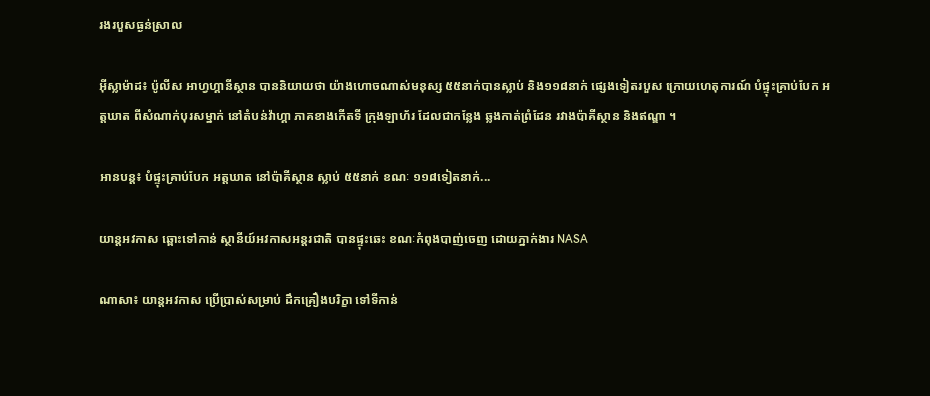រងរបួសធ្ងន់ស្រាល

អ៊ីស្លាម៉ាដ៖ ប៉ូលីស អាហ្វហ្គានីស្ថាន បាននិយាយថា យ៉ាងហោចណាស់មនុស្ស ៥៥នាក់បានស្លាប់ និង១១៨នាក់ ផ្សេងទៀតរបួស ក្រោយហេតុការណ៍ បំផ្ទុះគ្រាប់បែក អត្តឃាត ពីសំណាក់បុរសម្នាក់ នៅតំបន់វ៉ាហ្គា ភាគខាងកើតទី ក្រុងឡាហ័រ ដែលជាកន្លែង ឆ្លងកាត់ព្រំដែន រវាងប៉ាគីស្ថាន និងឥណ្ឌា ។

អានបន្ត៖ បំផ្ទុះគ្រាប់បែក អត្តឃាត នៅប៉ាគីស្ថាន ស្លាប់ ៥៥នាក់ ខណៈ ១១៨ទៀតនាក់...

យាន្តអវកាស ឆ្ពោះទៅកាន់ ស្ថានីយ៍អវកាសអន្តរជាតិ បានផ្ទុះឆេះ ខណៈកំពុងបាញ់ចេញ ដោយភ្នាក់ងារ NASA

ណាសា៖ យាន្តអវកាស ប្រើប្រាស់សម្រាប់ ដឹកគ្រឿងបរិក្ខា ទៅទីកាន់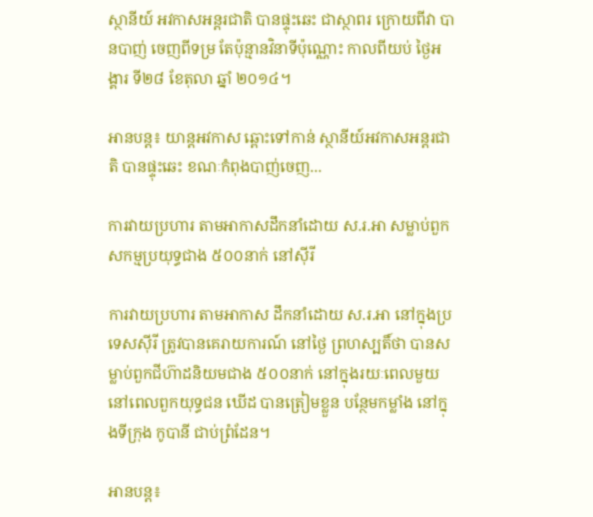ស្ថានីយ៍ អវកាសអន្តរជាតិ បានផ្ទុះឆេះ ជាស្ថាពរ ក្រោយពីវា បានបាញ់ ចេញពីទម្រ តែប៉ុន្មានវិនាទីប៉ុណ្ណោះ កាលពីយប់ ថ្ងៃអង្គារ ទី២៨ ខែតុលា ឆ្នាំ ២០១៤។

អានបន្ត៖ យាន្តអវកាស ឆ្ពោះទៅកាន់ ស្ថានីយ៍អវកាសអន្តរជាតិ បានផ្ទុះឆេះ ខណៈកំពុងបាញ់ចេញ...

ការវាយប្រហារ តាមអាកាសដឹកនាំដោយ ស.រ.អា សម្លាប់ពួក សកម្មប្រយុទ្ធជាង ៥០០នាក់ នៅស៊ីរី

ការវាយប្រហារ តាមអាកាស ដឹកនាំដោយ ស.រ.អា នៅក្នុងប្រទេសស៊ីរី ត្រូវបានគេរាយការណ៍ នៅថ្ងៃ ព្រហស្បតិ៍ថា បានសម្លាប់ពួកជីហ៊ាដនិយមជាង ៥០០នាក់ នៅក្នុងរយៈពេលមួយ នៅពេលពួកយុទ្ធជន ឃើដ បានត្រៀមខ្លួន បន្ថែមកម្លាំង នៅក្នុងទីក្រុង កូបានី ជាប់ព្រំដែន។

អានបន្ត៖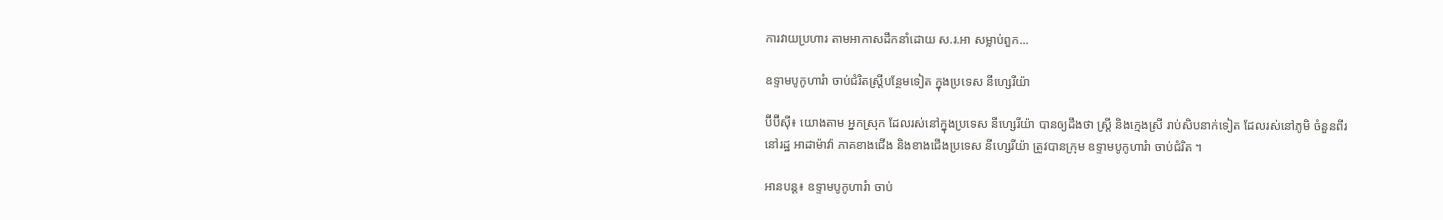ការវាយប្រហារ តាមអាកាសដឹកនាំដោយ ស.រ.អា សម្លាប់ពួក...

ឧទ្ទាមបូកូហារំា ចាប់ជំរិតស្រ្តីបន្ថែមទៀត ក្នុងប្រទេស នីហ្សេរីយ៉ា

ប៊ីប៊ីស៊ី៖ យោងតាម អ្នកស្រុក ដែលរស់នៅក្នុងប្រទេស នីហ្សេរីយ៉ា បានឲ្យដឹងថា ស្រ្តី និងក្មេងស្រី រាប់សិបនាក់ទៀត ដែលរស់នៅភូមិ ចំនួនពីរ នៅរដ្ឋ អាដាម៉ាវ៉ា ភាគខាងជើង និងខាងជើងប្រទេស នីហ្សេរីយ៉ា ត្រូវបានក្រុម ឧទ្ទាមបូកូហារំា ចាប់ជំរិត ។

អានបន្ត៖ ឧទ្ទាមបូកូហារំា ចាប់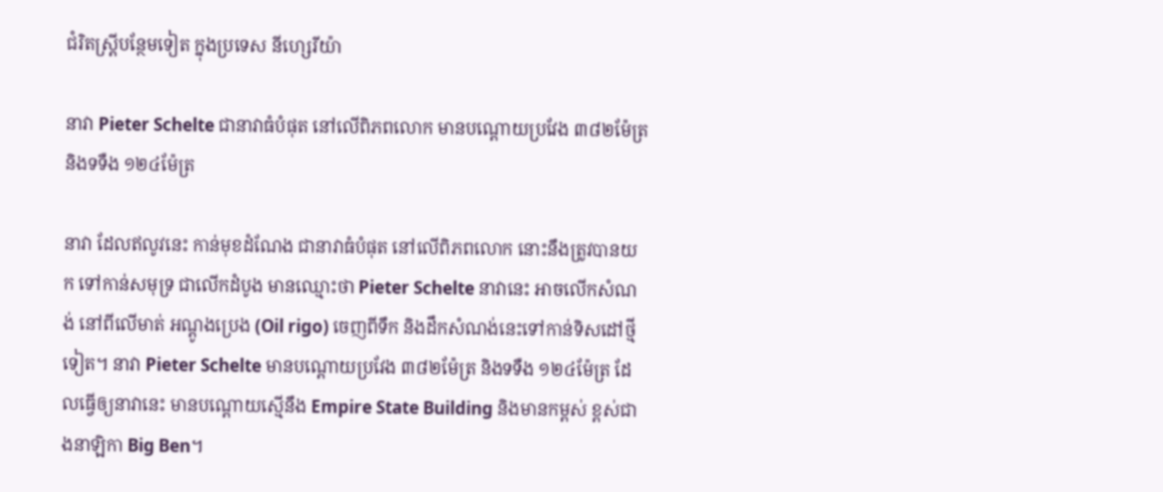ជំរិតស្រ្តីបន្ថែមទៀត ក្នុងប្រទេស នីហ្សេរីយ៉ា

នាវា Pieter Schelte ជានាវាធំបំផុត នៅលើពិភពលោក មានបណ្ដោយប្រវែង ៣៨២ម៉ែត្រ និងទទឺង ១២៤ម៉ែត្រ

នាវា ដែលឥលូវនេះ កាន់មុខដំណែង ជានាវាធំបំផុត នៅលើពិភពលោក នោះនឹងត្រូវបានយក ទៅកាន់សមុទ្រ ជាលើកដំបូង មានឈ្មោះថា Pieter Schelte នាវានេះ អាចលើកសំណង់ នៅពីលើមាត់ អណ្ដូងប្រេង (Oil rigo) ចេញពីទឹក និងដឹកសំណង់នេះទៅកាន់ទិសដៅថ្មីទៀត។ នាវា Pieter Schelte មានបណ្ដោយប្រវែង ៣៨២ម៉ែត្រ និងទទឺង ១២៤ម៉ែត្រ ដែលធ្វើឲ្យនាវានេះ មានបណ្ដោយស្មើនឹង Empire State Building និងមានកម្ពស់ ខ្ពស់ជាងនាឡិកា Big Ben។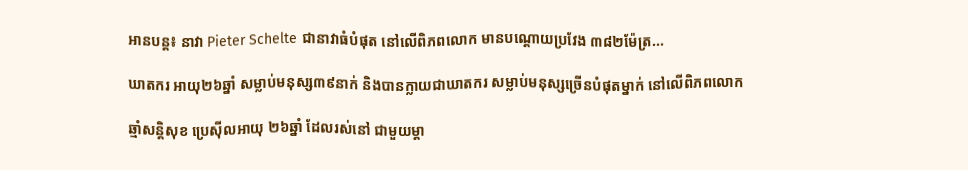អានបន្ត៖ នាវា Pieter Schelte ជានាវាធំបំផុត នៅលើពិភពលោក មានបណ្ដោយប្រវែង ៣៨២ម៉ែត្រ...

ឃាតករ អាយុ២៦ឆ្នាំ សម្លាប់មនុស្ស៣៩នាក់ និងបានក្លាយជាឃាតករ សម្លាប់មនុស្សច្រើនបំផុតម្នាក់ នៅលើពិភពលោក

ឆ្មាំសនិ្តសុខ ប្រេស៊ីលអាយុ ២៦ឆ្នាំ ដែលរស់នៅ ជាមួយម្តា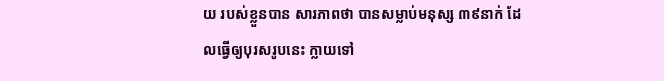យ របស់ខ្លួនបាន សារភាពថា បានសម្លាប់មនុស្ស ៣៩នាក់ ដែលធ្វើឲ្យបុរសរូបនេះ ក្លាយទៅ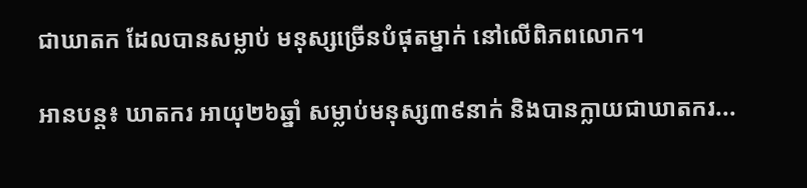ជាឃាតក ដែលបានសម្លាប់ មនុស្សច្រើនបំផុតម្នាក់ នៅលើពិភពលោក។

អានបន្ត៖ ឃាតករ អាយុ២៦ឆ្នាំ សម្លាប់មនុស្ស៣៩នាក់ និងបានក្លាយជាឃាតករ...